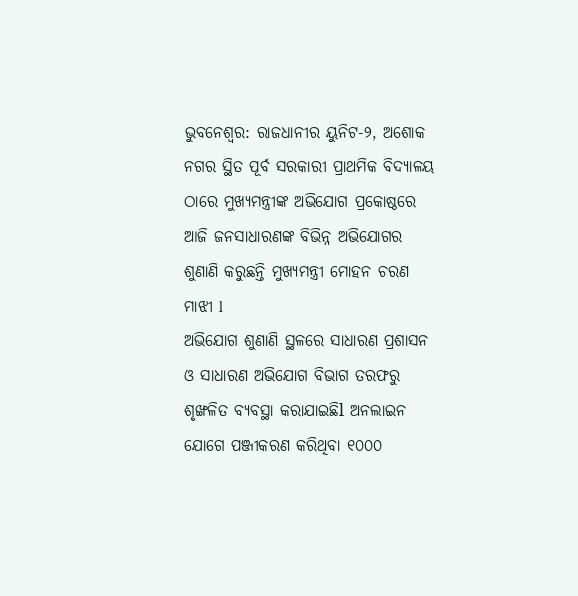ଭୁବନେଶ୍ୱର: ରାଜଧାନୀର ୟୁନିଟ-୨, ଅଶୋକ ନଗର ସ୍ଥିତ ପୂର୍ବ ସରକାରୀ ପ୍ରାଥମିକ ବିଦ୍ୟାଳୟ ଠାରେ ମୁଖ୍ୟମନ୍ତ୍ରୀଙ୍କ ଅଭିଯୋଗ ପ୍ରକୋଷ୍ଠରେ ଆଜି ଜନସାଧାରଣଙ୍କ ବିଭିନ୍ନ ଅଭିଯୋଗର ଶୁଣାଣି କରୁଛନ୍ତି ମୁଖ୍ୟମନ୍ତ୍ରୀ ମୋହନ ଚରଣ ମାଝୀ l
ଅଭିଯୋଗ ଶୁଣାଣି ସ୍ଥଳରେ ସାଧାରଣ ପ୍ରଶାସନ ଓ ସାଧାରଣ ଅଭିଯୋଗ ବିଭାଗ ତରଫରୁ ଶୃଙ୍ଖଳିତ ବ୍ୟବସ୍ଥା କରାଯାଇଛିl ଅନଲାଇନ ଯୋଗେ ପଞ୍ଜୀକରଣ କରିଥିବା ୧୦୦୦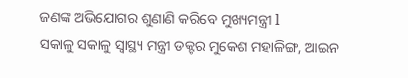ଜଣଙ୍କ ଅଭିଯୋଗର ଶୁଣାଣି କରିବେ ମୁଖ୍ୟମନ୍ତ୍ରୀ l
ସକାଳୁ ସକାଳୁ ସ୍ୱାସ୍ଥ୍ୟ ମନ୍ତ୍ରୀ ଡକ୍ଟର ମୁକେଶ ମହାଳିଙ୍ଗ, ଆଇନ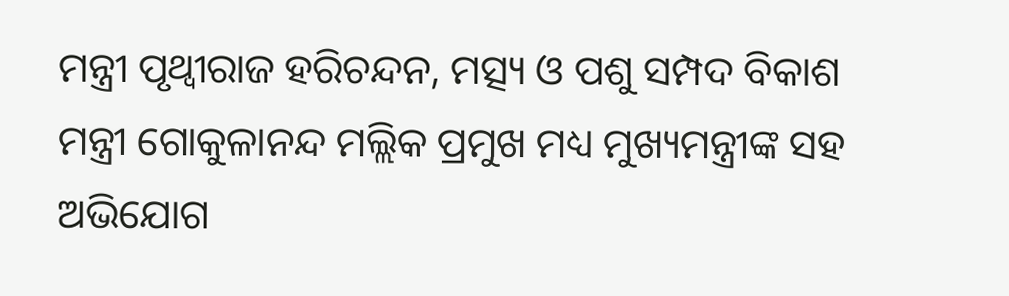ମନ୍ତ୍ରୀ ପୃଥ୍ୱୀରାଜ ହରିଚନ୍ଦନ, ମତ୍ସ୍ୟ ଓ ପଶୁ ସମ୍ପଦ ବିକାଶ ମନ୍ତ୍ରୀ ଗୋକୁଳାନନ୍ଦ ମଲ୍ଲିକ ପ୍ରମୁଖ ମଧ୍ୟ ମୁଖ୍ୟମନ୍ତ୍ରୀଙ୍କ ସହ ଅଭିଯୋଗ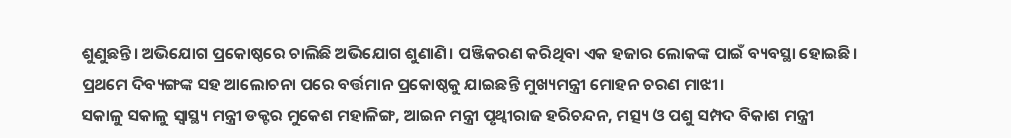ଶୁଣୁଛନ୍ତି। ଅଭିଯୋଗ ପ୍ରକୋଷ୍ଠରେ ଚାଲିଛି ଅଭିଯୋଗ ଶୁଣାଣି। ପଞ୍ଜିକରଣ କରିଥିବା ଏକ ହଜାର ଲୋକଙ୍କ ପାଇଁ ବ୍ୟବସ୍ଥା ହୋଇଛି। ପ୍ରଥମେ ଦିବ୍ୟଙ୍ଗଙ୍କ ସହ ଆଲୋଚନା ପରେ ବର୍ତ୍ତମାନ ପ୍ରକୋଷ୍ଠକୁ ଯାଇଛନ୍ତି ମୁଖ୍ୟମନ୍ତ୍ରୀ ମୋହନ ଚରଣ ମାଝୀ।
ସକାଳୁ ସକାଳୁ ସ୍ୱାସ୍ଥ୍ୟ ମନ୍ତ୍ରୀ ଡକ୍ଟର ମୁକେଶ ମହାଳିଙ୍ଗ, ଆଇନ ମନ୍ତ୍ରୀ ପୃଥ୍ୱୀରାଜ ହରିଚନ୍ଦନ, ମତ୍ସ୍ୟ ଓ ପଶୁ ସମ୍ପଦ ବିକାଶ ମନ୍ତ୍ରୀ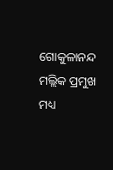ଗୋକୁଳାନନ୍ଦ ମଲ୍ଲିକ ପ୍ରମୁଖ ମଧ୍ୟ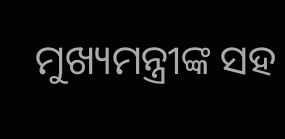ମୁଖ୍ୟମନ୍ତ୍ରୀଙ୍କ ସହ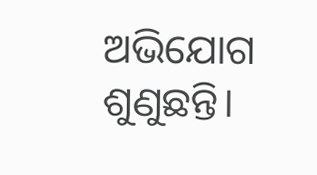ଅଭିଯୋଗ ଶୁଣୁଛନ୍ତି।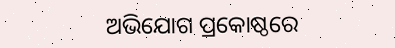ଅଭିଯୋଗ ପ୍ରକୋଷ୍ଠରେ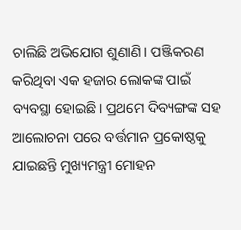ଚାଲିଛି ଅଭିଯୋଗ ଶୁଣାଣି। ପଞ୍ଜିକରଣ କରିଥିବା ଏକ ହଜାର ଲୋକଙ୍କ ପାଇଁ ବ୍ୟବସ୍ଥା ହୋଇଛି। ପ୍ରଥମେ ଦିବ୍ୟଙ୍ଗଙ୍କ ସହ ଆଲୋଚନା ପରେ ବର୍ତ୍ତମାନ ପ୍ରକୋଷ୍ଠକୁ ଯାଇଛନ୍ତି ମୁଖ୍ୟମନ୍ତ୍ରୀ ମୋହନ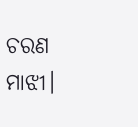ଚରଣ ମାଝୀ।